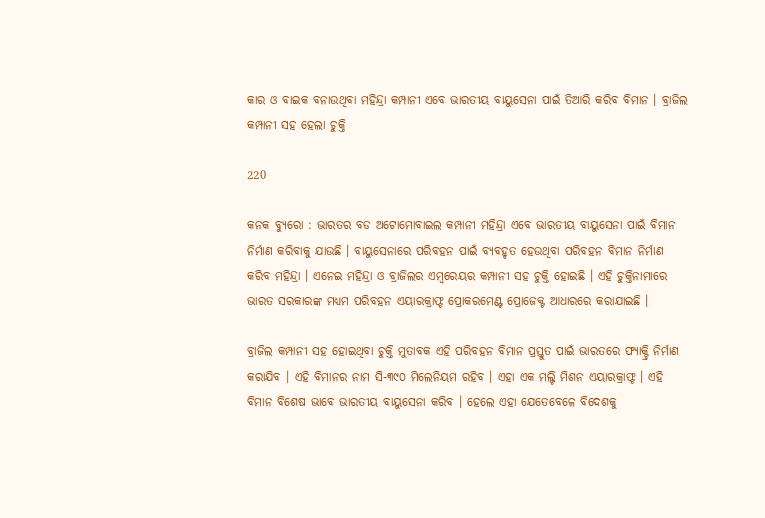କାର ଓ ବାଇକ ବନାଉଥିବା ମହିନ୍ଦ୍ରା କମ୍ପାନୀ ଏବେ ଭାରତୀୟ ବାୟୁସେନା ପାଇଁ ତିଆରି କରିବ ବିମାନ । ବ୍ରାଜିଲ କମ୍ପାନୀ ସହ ହେଲା ଚୁକ୍ତି

220

କନକ ବ୍ୟୁରୋ : ଭାରତର ବଡ ଅଟୋମୋବାଇଲ କମ୍ପାନୀ ମହିନ୍ଦ୍ରା ଏବେ ଭାରତୀୟ ବାୟୁସେନା ପାଇଁ ବିମାନ ନିର୍ମାଣ କରିବାକୁ ଯାଉଛି । ବାୟୁସେନାରେ ପରିବହନ ପାଇଁ ବ୍ୟବହୃତ ହେଉଥିବା ପରିବହନ ବିମାନ ନିର୍ମାଣ କରିବ ମହିନ୍ଦ୍ରା । ଏନେଇ ମହିନ୍ଦ୍ରା ଓ ବ୍ରାଜିଲର ଏମ୍ବରେୟର କମ୍ପାନୀ ସହ ଚୁକ୍ତି ହୋଇଛି । ଏହି ଚୁକ୍ତିନାମାରେ ଭାରତ ସରକାରଙ୍କ ମଧ୍ୟମ ପରିବହନ ଏୟାରକ୍ରାଫ୍ଟ ପ୍ରୋକରମେଣ୍ଟ ପ୍ରୋଜେକ୍ଟ ଆଧାରରେ କରାଯାଇଛି ।

ବ୍ରାଜିଲ କମ୍ପାନୀ ସହ ହୋଇଥିବା ଚୁକ୍ତି ମୁତାବକ ଏହି ପରିବହନ ବିମାନ ପ୍ରସ୍ତୁତ ପାଇଁ ଭାରତରେ ଫ୍ୟାକ୍ଟ୍ରି ନିର୍ମାଣ କରାଯିବ । ଏହି ବିମାନର ନାମ ସି-୩୯୦ ମିଲେନିୟମ ରହିବ । ଏହା ଏକ ମଲ୍ଟି ମିଶନ ଏୟାରକ୍ରାଫ୍ଟ । ଏହି ବିମାନ ବିଶେଷ ଭାବେ ଭାରତୀୟ ବାୟୁସେନା କରିବ । ହେଲେ ଏହା ଯେତେବେଳେ ବିଦେଶକୁ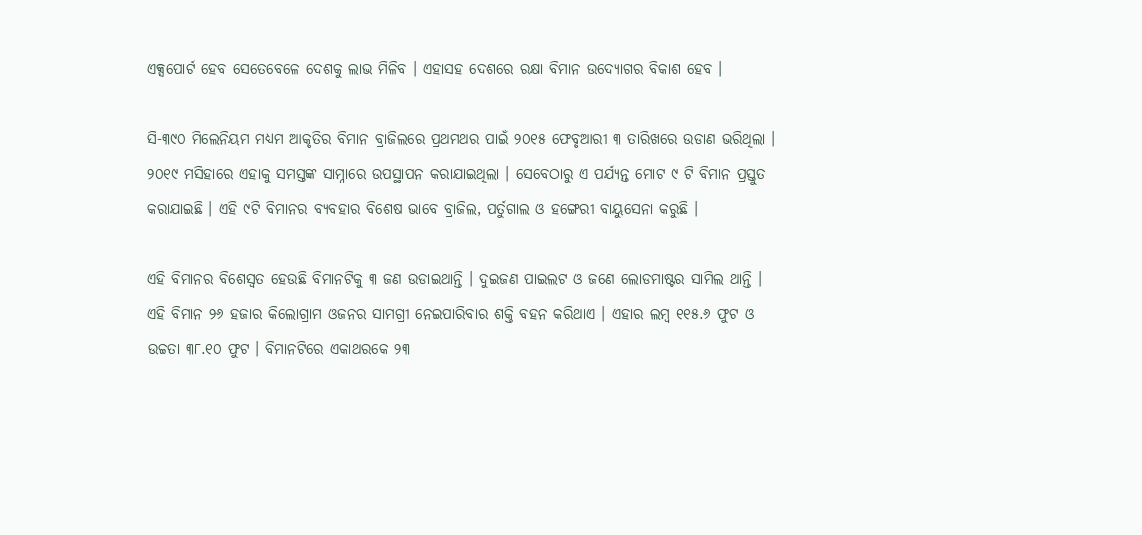ଏକ୍ସପୋର୍ଟ ହେବ ସେତେବେଳେ ଦେଶକୁ ଲାଭ ମିଳିବ । ଏହାସହ ଦେଶରେ ରକ୍ଷା ବିମାନ ଉଦ୍ୟୋଗର ବିକାଶ ହେବ ।

ସି-୩୯୦ ମିଲେନିୟମ ମଧ୍ୟମ ଆକୃତିର ବିମାନ ବ୍ରାଜିଲରେ ପ୍ରଥମଥର ପାଇଁ ୨୦୧୫ ଫେବୃଆରୀ ୩ ତାରିଖରେ ଉଡାଣ ଭରିଥିଲା । ୨୦୧୯ ମସିହାରେ ଏହାକୁ ସମସ୍ତଙ୍କ ସାମ୍ନାରେ ଉପସ୍ଥାପନ କରାଯାଇଥିଲା । ସେବେଠାରୁ ଏ ପର୍ଯ୍ୟନ୍ତ ମୋଟ ୯ ଟି ବିମାନ ପ୍ରସ୍ତୁତ କରାଯାଇଛି । ଏହି ୯ଟି ବିମାନର ବ୍ୟବହାର ବିଶେଷ ଭାବେ ବ୍ରାଜିଲ, ପର୍ତୁଗାଲ ଓ ହଙ୍ଗେରୀ ବାୟୁସେନା କରୁଛି ।

ଏହି ବିମାନର ବିଶେସ୍ୱତ ହେଉଛି ବିମାନଟିକୁ ୩ ଜଣ ଉଡାଇଥାନ୍ତି । ଦୁଇଜଣ ପାଇଲଟ ଓ ଜଣେ ଲୋଡମାଷ୍ଟର ସାମିଲ ଥାନ୍ତି । ଏହି ବିମାନ ୨୬ ହଜାର କିଲୋଗ୍ରାମ ଓଜନର ସାମଗ୍ରୀ ନେଇପାରିବାର ଶକ୍ତି ବହନ କରିଥାଏ । ଏହାର ଲମ୍ବ ୧୧୫.୬ ଫୁଟ ଓ ଉଚ୍ଚତା ୩୮.୧୦ ଫୁଟ । ବିମାନଟିରେ ଏକାଥରକେ ୨୩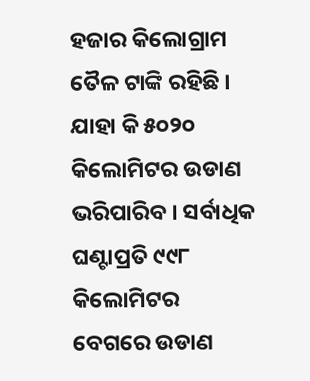ହଜାର କିଲୋଗ୍ରାମ ତୈଳ ଟାଙ୍କି ରହିଛି । ଯାହା କି ୫୦୨୦ କିଲୋମିଟର ଉଡାଣ ଭରିପାରିବ । ସର୍ବାଧିକ ଘଣ୍ଟାପ୍ରତି ୯୯୮ କିଲୋମିଟର ବେଗରେ ଉଡାଣ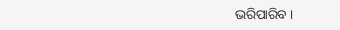ଭରିପାରିବ ।